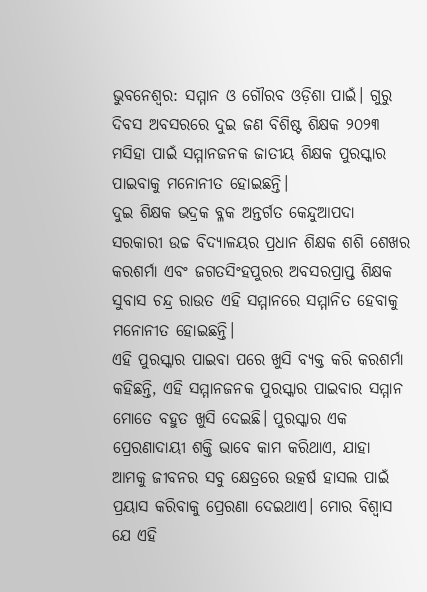ଭୁବନେଶ୍ୱର: ସମ୍ମାନ ଓ ଗୌରବ ଓଡ଼ିଶା ପାଇଁ। ଗୁରୁ ଦିବସ ଅବସରରେ ଦୁଇ ଜଣ ବିଶିଷ୍ଟ ଶିକ୍ଷକ ୨୦୨୩ ମସିହା ପାଇଁ ସମ୍ମାନଜନକ ଜାତୀୟ ଶିକ୍ଷକ ପୁରସ୍କାର ପାଇବାକୁ ମନୋନୀତ ହୋଇଛନ୍ତି।
ଦୁଇ ଶିକ୍ଷକ ଭଦ୍ରକ ବ୍ଳକ ଅନ୍ତର୍ଗତ କେନ୍ଦୁଆପଦା ସରକାରୀ ଉଚ୍ଚ ବିଦ୍ୟାଳୟର ପ୍ରଧାନ ଶିକ୍ଷକ ଶଶି ଶେଖର କରଶର୍ମା ଏବଂ ଜଗତସିଂହପୁରର ଅବସରପ୍ରାପ୍ତ ଶିକ୍ଷକ ସୁବାସ ଚନ୍ଦ୍ର ରାଉତ ଏହି ସମ୍ମାନରେ ସମ୍ମାନିତ ହେବାକୁ ମନୋନୀତ ହୋଇଛନ୍ତି।
ଏହି ପୁରସ୍କାର ପାଇବା ପରେ ଖୁସି ବ୍ୟକ୍ତ କରି କରଶର୍ମା କହିଛନ୍ତି, ଏହି ସମ୍ମାନଜନକ ପୁରସ୍କାର ପାଇବାର ସମ୍ମାନ ମୋତେ ବହୁତ ଖୁସି ଦେଇଛି। ପୁରସ୍କାର ଏକ ପ୍ରେରଣାଦାୟୀ ଶକ୍ତି ଭାବେ କାମ କରିଥାଏ, ଯାହା ଆମକୁ ଜୀବନର ସବୁ କ୍ଷେତ୍ରରେ ଉତ୍କର୍ଷ ହାସଲ ପାଇଁ ପ୍ରୟାସ କରିବାକୁ ପ୍ରେରଣା ଦେଇଥାଏ। ମୋର ବିଶ୍ୱାସ ଯେ ଏହି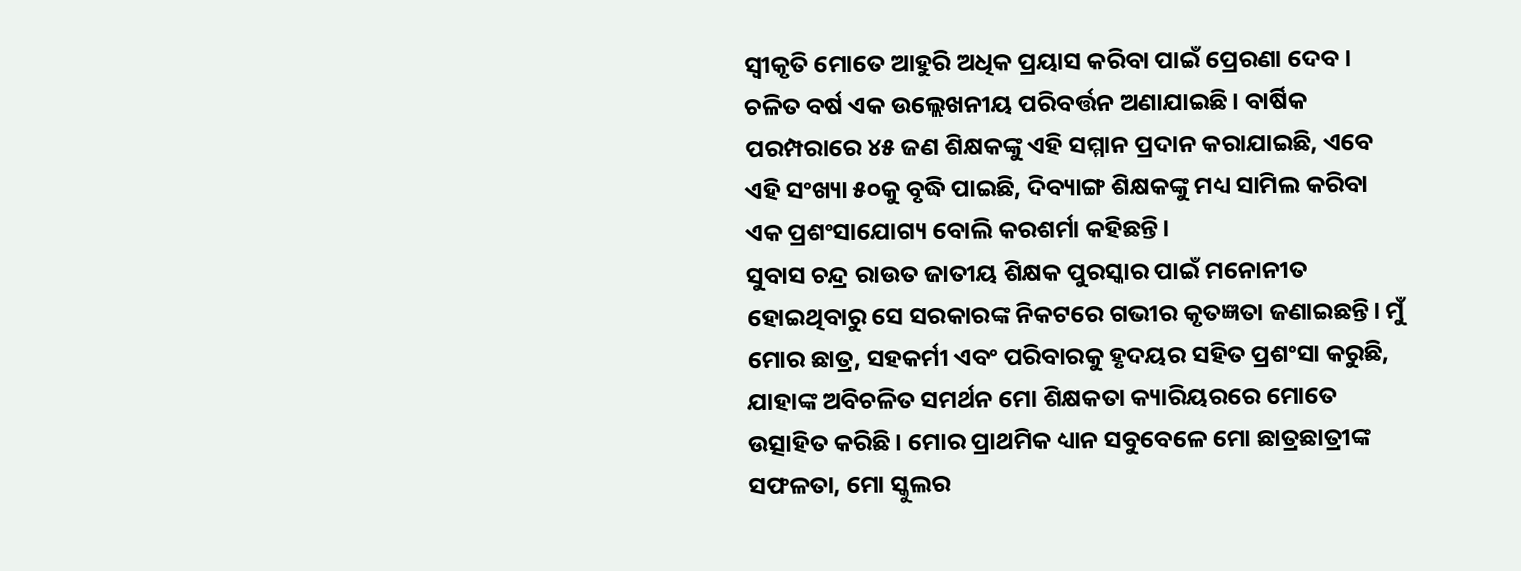ସ୍ୱୀକୃତି ମୋତେ ଆହୁରି ଅଧିକ ପ୍ରୟାସ କରିବା ପାଇଁ ପ୍ରେରଣା ଦେବ।
ଚଳିତ ବର୍ଷ ଏକ ଉଲ୍ଲେଖନୀୟ ପରିବର୍ତ୍ତନ ଅଣାଯାଇଛି। ବାର୍ଷିକ ପରମ୍ପରାରେ ୪୫ ଜଣ ଶିକ୍ଷକଙ୍କୁ ଏହି ସମ୍ମାନ ପ୍ରଦାନ କରାଯାଇଛି, ଏବେ ଏହି ସଂଖ୍ୟା ୫୦କୁ ବୃଦ୍ଧି ପାଇଛି, ଦିବ୍ୟାଙ୍ଗ ଶିକ୍ଷକଙ୍କୁ ମଧ୍ୟ ସାମିଲ କରିବା ଏକ ପ୍ରଶଂସାଯୋଗ୍ୟ ବୋଲି କରଶର୍ମା କହିଛନ୍ତି।
ସୁବାସ ଚନ୍ଦ୍ର ରାଉତ ଜାତୀୟ ଶିକ୍ଷକ ପୁରସ୍କାର ପାଇଁ ମନୋନୀତ ହୋଇଥିବାରୁ ସେ ସରକାରଙ୍କ ନିକଟରେ ଗଭୀର କୃତଜ୍ଞତା ଜଣାଇଛନ୍ତି। ମୁଁ ମୋର ଛାତ୍ର, ସହକର୍ମୀ ଏବଂ ପରିବାରକୁ ହୃଦୟର ସହିତ ପ୍ରଶଂସା କରୁଛି, ଯାହାଙ୍କ ଅବିଚଳିତ ସମର୍ଥନ ମୋ ଶିକ୍ଷକତା କ୍ୟାରିୟରରେ ମୋତେ ଉତ୍ସାହିତ କରିଛି। ମୋର ପ୍ରାଥମିକ ଧ୍ୟାନ ସବୁବେଳେ ମୋ ଛାତ୍ରଛାତ୍ରୀଙ୍କ ସଫଳତା, ମୋ ସ୍କୁଲର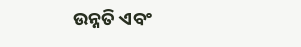ଉନ୍ନତି ଏବଂ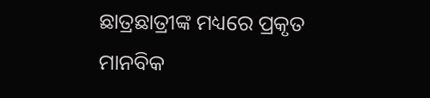ଛାତ୍ରଛାତ୍ରୀଙ୍କ ମଧ୍ୟରେ ପ୍ରକୃତ ମାନବିକ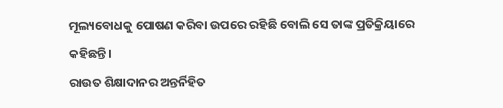ମୂଲ୍ୟବୋଧକୁ ପୋଷଣ କରିବା ଉପରେ ରହିଛି ବୋଲି ସେ ତାଙ୍କ ପ୍ରତିକ୍ରିୟାରେ କହିଛନ୍ତି।
ରାଉତ ଶିକ୍ଷାଦାନର ଅନ୍ତର୍ନିହିତ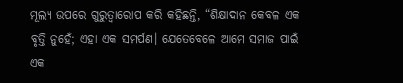ମୂଲ୍ୟ ଉପରେ ଗୁରୁତ୍ୱାରୋପ କରି କହିଛନ୍ତି, “ଶିକ୍ଷାଦାନ କେବଳ ଏକ ବୃତ୍ତି ନୁହେଁ; ଏହା ଏକ ସମର୍ପଣ। ଯେତେବେଳେ ଆମେ ସମାଜ ପାଇଁ ଏକ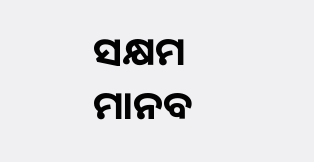ସକ୍ଷମ ମାନବ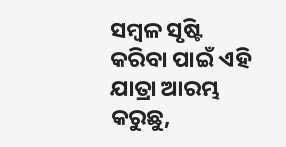ସମ୍ବଳ ସୃଷ୍ଟି କରିବା ପାଇଁ ଏହି ଯାତ୍ରା ଆରମ୍ଭ କରୁଛୁ,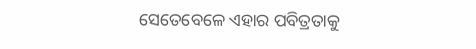ସେତେବେଳେ ଏହାର ପବିତ୍ରତାକୁ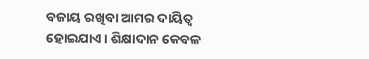ବଜାୟ ରଖିବା ଆମର ଦାୟିତ୍ୱ ହୋଇଯାଏ। ଶିକ୍ଷାଦାନ କେବଳ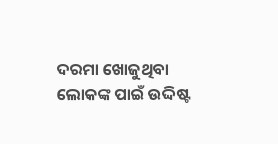ଦରମା ଖୋଜୁଥିବା ଲୋକଙ୍କ ପାଇଁ ଉଦ୍ଦିଷ୍ଟ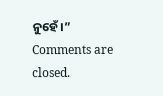ନୁହେଁ।”
Comments are closed.